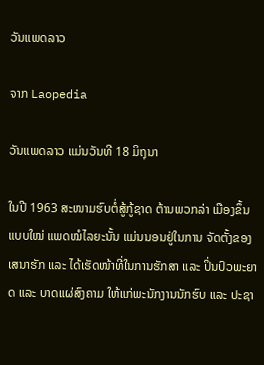ວັນແພດລາວ

ຈາກ Laopedia

ວັນແພດລາວ ແມ່ນວັນທີ 18 ມິຖຸນາ

ໃນປີ 1963 ສະໜາມຮົບຕໍ່ສູ້ກູ້ຊາດ ຕ້ານພວກລ່າ ເມືອງຂຶ້ນແບບໃໝ່ ແພດໝໍໄລຍະນັ້ນ ແມ່ນນອນຢູ່ໃນການ ຈັດຕັ້ງຂອງເສນາຮັກ ແລະ ໄດ້ເຮັດໜ້າທີ່ໃນການຮັກສາ ແລະ ປິ່ນປົວພະຍາດ ແລະ ບາດແຜ່ສົງຄາມ ໃຫ້ແກ່ພະນັກງານນັກຮົບ ແລະ ປະຊາ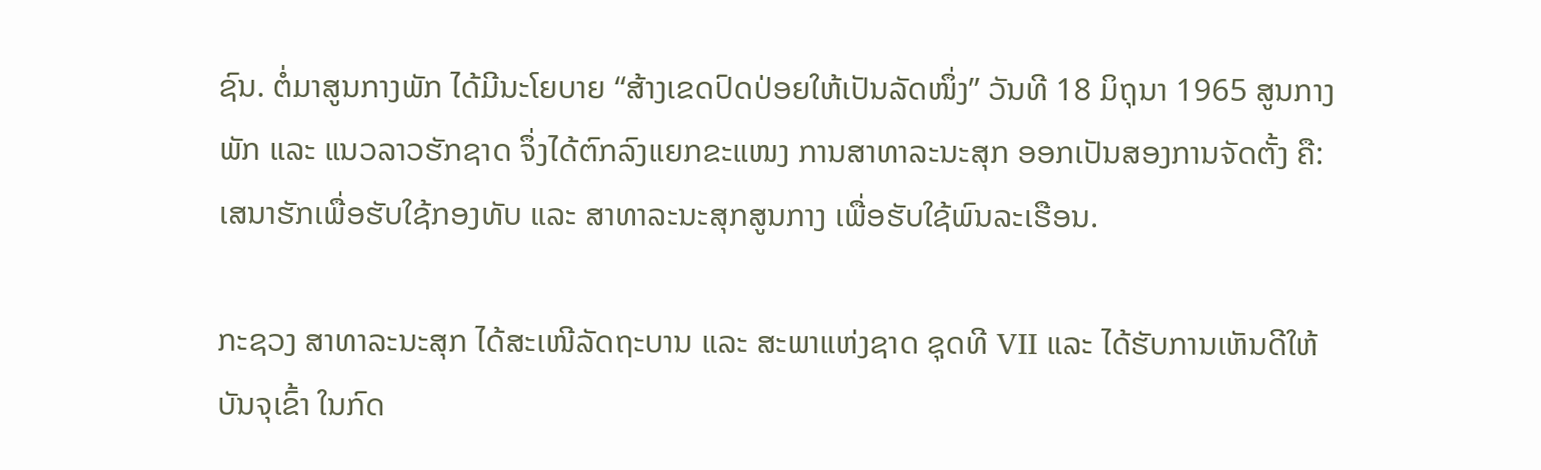ຊົນ. ຕໍ່ມາສູນກາງພັກ ໄດ້ມີນະໂຍບາຍ “ສ້າງເຂດປົດປ່ອຍໃຫ້ເປັນລັດໜຶ່ງ” ວັນທີ 18 ມິຖຸນາ 1965 ສູນກາງພັກ ແລະ ແນວລາວຮັກຊາດ ຈຶ່ງໄດ້ຕົກລົງແຍກຂະແໜງ ການສາທາລະນະສຸກ ອອກເປັນສອງການຈັດຕັ້ງ ຄື: ເສນາຮັກເພື່ອຮັບໃຊ້ກອງທັບ ແລະ ສາທາລະນະສຸກສູນກາງ ເພື່ອຮັບໃຊ້ພົນລະເຮືອນ.

ກະຊວງ ສາທາລະນະສຸກ ໄດ້ສະເໜີລັດຖະບານ ແລະ ສະພາແຫ່ງຊາດ ຊຸດທີ VII ແລະ ໄດ້ຮັບການເຫັນດີໃຫ້ບັນຈຸເຂົ້າ ໃນກົດ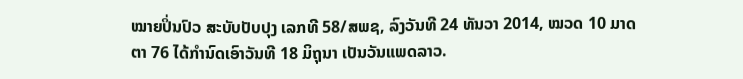ໝາຍປິ່ນປົວ ສະບັບປັບປຸງ ເລກທີ 58/ສພຊ, ລົງວັນທີ 24 ທັນວາ 2014, ໝວດ 10 ມາດຕາ 76 ໄດ້ກໍານົດເອົາວັນທີ 18 ມິຖຸນາ ເປັນວັນແພດລາວ.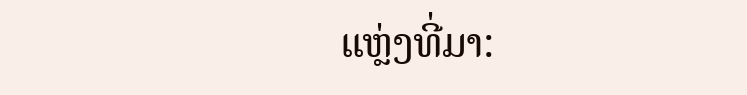ແຫຼ່ງທີ່ມາ: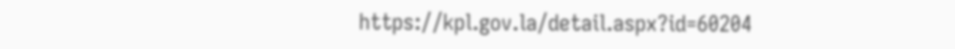https://kpl.gov.la/detail.aspx?id=60204